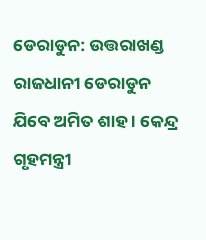ଡେରାଡୁନ: ଉତ୍ତରାଖଣ୍ଡ ରାଜଧାନୀ ଡେରାଡୁନ ଯିବେ ଅମିତ ଶାହ । କେନ୍ଦ୍ର ଗୃହମନ୍ତ୍ରୀ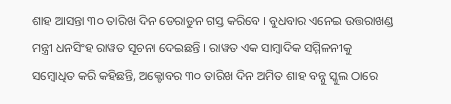ଶାହ ଆସନ୍ତା ୩୦ ତାରିଖ ଦିନ ଡେରାଡୁନ ଗସ୍ତ କରିବେ । ବୁଧବାର ଏନେଇ ଉତ୍ତରାଖଣ୍ଡ ମନ୍ତ୍ରୀ ଧନସିଂହ ରାୱତ ସୂଚନା ଦେଇଛନ୍ତି । ରାୱତ ଏକ ସାମ୍ବାଦିକ ସମ୍ମିଳନୀକୁ ସମ୍ବୋଧିତ କରି କହିଛନ୍ତି, ଅକ୍ଟୋବର ୩୦ ତାରିଖ ଦିନ ଅମିତ ଶାହ ବନ୍ନୁ ସ୍କୁଲ ଠାରେ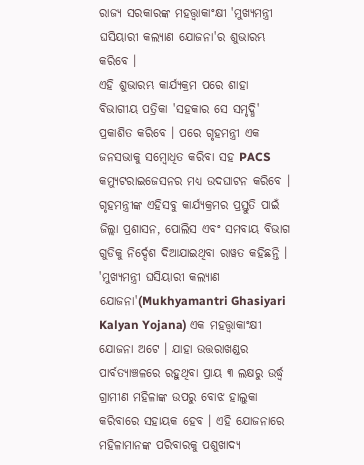ରାଜ୍ୟ ସରକାରଙ୍କ ମହତ୍ତ୍ବାକାଂକ୍ଷୀ 'ମୁଖ୍ୟମନ୍ତ୍ରୀ ଘସିୟାରୀ କଲ୍ୟାଣ ଯୋଜନା'ର ଶୁଭାରମ୍ଭ କରିବେ ।
ଏହି ଶୁଭାରମ୍ଭ କାର୍ଯ୍ୟକ୍ରମ ପରେ ଶାହା ବିଭାଗୀୟ ପତ୍ରିକା 'ସହକାର ସେ ସମୃଦ୍ଧି' ପ୍ରକାଶିତ କରିବେ । ପରେ ଗୃହମନ୍ତ୍ରୀ ଏକ ଜନସଭାକୁ ସମ୍ବୋଧିତ କରିବା ସହ PACS କମ୍ୟୁଟରାଇଜେସନର ମଧ୍ୟ ଉଦଘାଟନ କରିବେ । ଗୃହମନ୍ତ୍ରୀଙ୍କ ଏହିସବୁ କାର୍ଯ୍ୟକ୍ରମର ପ୍ରସ୍ତୁତି ପାଇଁ ଜିଲ୍ଲା ପ୍ରଶାସନ, ପୋଲିସ ଏବଂ ସମବାୟ ବିଭାଗ ଗୁଡିକୁ ନିର୍ଦ୍ଦେଶ ଦିଆଯାଇଥିବା ରାୱତ କହିଛନ୍ତି ।
'ମୁଖ୍ୟମନ୍ତ୍ରୀ ଘସିୟାରୀ କଲ୍ୟାଣ ଯୋଜନା'(Mukhyamantri Ghasiyari Kalyan Yojana) ଏକ ମହତ୍ତ୍ବାକାଂକ୍ଷୀ ଯୋଜନା ଅଟେ । ଯାହା ଉତ୍ତରାଖଣ୍ଡର ପାର୍ବତ୍ୟାଞ୍ଚଳରେ ରହୁଥିବା ପ୍ରାୟ ୩ ଲକ୍ଷରୁ ଉର୍ଦ୍ଧ୍ବ ଗ୍ରାମୀଣ ମହିଳାଙ୍କ ଉପରୁ ବୋଝ ହାଲୁକା କରିବାରେ ସହାୟକ ହେବ । ଏହି ଯୋଜନାରେ ମହିଳାମାନଙ୍କ ପରିବାରକୁ ପଶୁଖାଦ୍ୟ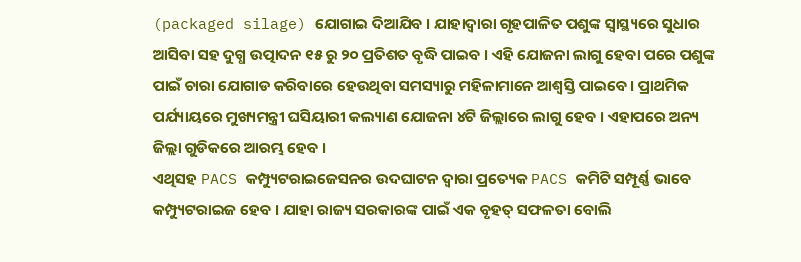(packaged silage) ଯୋଗାଇ ଦିଆଯିବ । ଯାହାଦ୍ବାରା ଗୃହପାଳିତ ପଶୁଙ୍କ ସ୍ବାସ୍ଥ୍ୟରେ ସୁଧାର ଆସିବା ସହ ଦୁଗ୍ଧ ଉତ୍ପାଦନ ୧୫ ରୁ ୨୦ ପ୍ରତିଶତ ବୃଦ୍ଧି ପାଇବ । ଏହି ଯୋଜନା ଲାଗୁ ହେବା ପରେ ପଶୁଙ୍କ ପାଇଁ ଚାରା ଯୋଗାଡ କରିବାରେ ହେଉଥିବା ସମସ୍ୟାରୁ ମହିଳାମାନେ ଆଶ୍ବସ୍ତି ପାଇବେ । ପ୍ରାଥମିକ ପର୍ଯ୍ୟାୟରେ ମୁଖ୍ୟମନ୍ତ୍ରୀ ଘସିୟାରୀ କଲ୍ୟାଣ ଯୋଜନା ୪ଟି ଜିଲ୍ଲାରେ ଲାଗୁ ହେବ । ଏହାପରେ ଅନ୍ୟ ଜିଲ୍ଲା ଗୁଡିକରେ ଆରମ୍ଭ ହେବ ।
ଏଥିସହ PACS କମ୍ପ୍ୟୁଟରାଇଜେସନର ଉଦଘାଟନ ଦ୍ବାରା ପ୍ରତ୍ୟେକ PACS କମିଟି ସମ୍ପୂର୍ଣ୍ଣ ଭାବେ କମ୍ପ୍ୟୁଟରାଇଜ ହେବ । ଯାହା ରାଜ୍ୟ ସରକାରଙ୍କ ପାଇଁ ଏକ ବୃହତ୍ ସଫଳତା ବୋଲି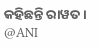କହିଛନ୍ତି ରାୱତ ।
@ANI